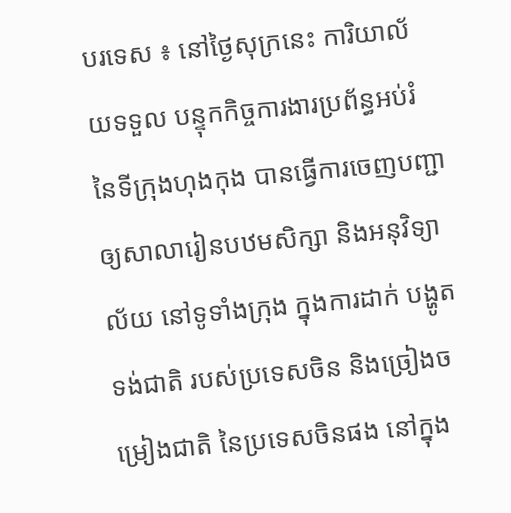បរទេស ៖ នៅថ្ងៃសុក្រនេះ ការិយាល័យទទួល បន្ទុកកិច្ចការងារប្រព័ន្ធអប់រំ នៃទីក្រុងហុងកុង បានធ្វើការចេញបញ្ជា ឲ្យសាលារៀនបឋមសិក្សា និងអនុវិទ្យាល័យ នៅទូទាំងក្រុង ក្នុងការដាក់ បង្ហូតទង់ជាតិ របស់ប្រទេសចិន និងច្រៀងចម្រៀងជាតិ នៃប្រទេសចិនផង នៅក្នុង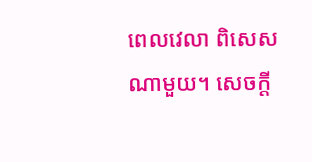ពេលវេលា ពិសេសណាមួយ។ សេចក្តី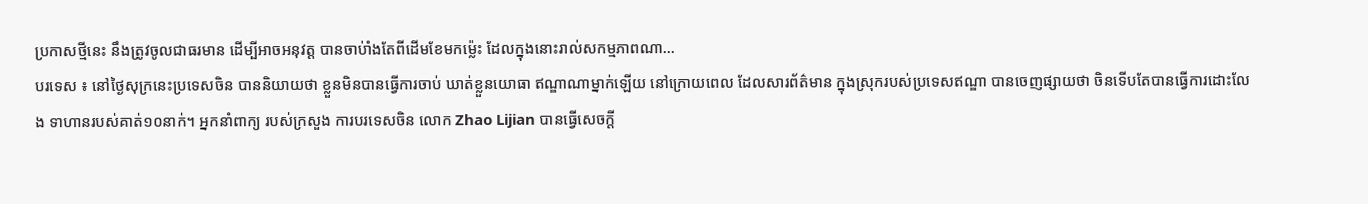ប្រកាសថ្មីនេះ នឹងត្រូវចូលជាធរមាន ដើម្បីអាចអនុវត្ត បានចាប់ាំងតែពីដើមខែមកម្ល៉េះ ដែលក្នុងនោះរាល់សកម្មភាពណា...
បរទេស ៖ នៅថ្ងៃសុក្រនេះប្រទេសចិន បាននិយាយថា ខ្លួនមិនបានធ្វើការចាប់ ឃាត់ខ្លួនយោធា ឥណ្ឌាណាម្នាក់ឡើយ នៅក្រោយពេល ដែលសារព័ត៌មាន ក្នុងស្រុករបស់ប្រទេសឥណ្ឌា បានចេញផ្សាយថា ចិនទើបតែបានធ្វើការដោះលែង ទាហានរបស់គាត់១០នាក់។ អ្នកនាំពាក្យ របស់ក្រសួង ការបរទេសចិន លោក Zhao Lijian បានធ្វើសេចក្តី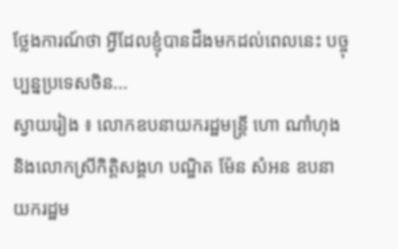ថ្លែងការណ៍ថា អ្វីដែលខ្ញុំបានដឹងមកដល់ពេលនេះ បច្ចុប្បន្នប្រទេសចិន...
ស្វាយរៀង ៖ លោកឧបនាយករដ្ឋមន្ត្រី ហោ ណាំហុង និងលោកស្រីកិត្តិសង្គហ បណ្ឌិត ម៉ែន សំអន ឧបនាយករដ្ឋម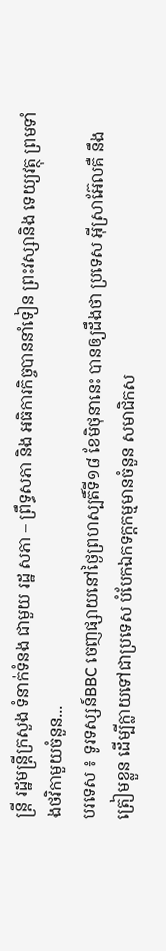ន្រ្តី រដ្ឋមន្ត្រីក្រសួង ទំនាក់ទំនង ជាមួយ រដ្ឋ សភា – ព្រឹទ្ធសភា និង អធិការកិច្ចបាននាំទៀន ព្រះវស្សានិង ទេយ្យវត្ថុ ព្រមទាំងថវិកាមួយចំនួន...
បរទេស ៖ ទូរទស្សន៍BBC ចេញផ្សាយនៅថ្ងៃព្រហស្បតិ៍ទី១៨ ខែមិថុនានេះ បានឲ្យដឹងថា ប្រទេស អ៊ីស្រាអ៊ែលគឺ នឹងត្រៀមខ្លួន ដើម្បីក្លាយទៅជាប្រទេស បំបែកឯកទក្តកម្មមានចំនួន សមាជិកស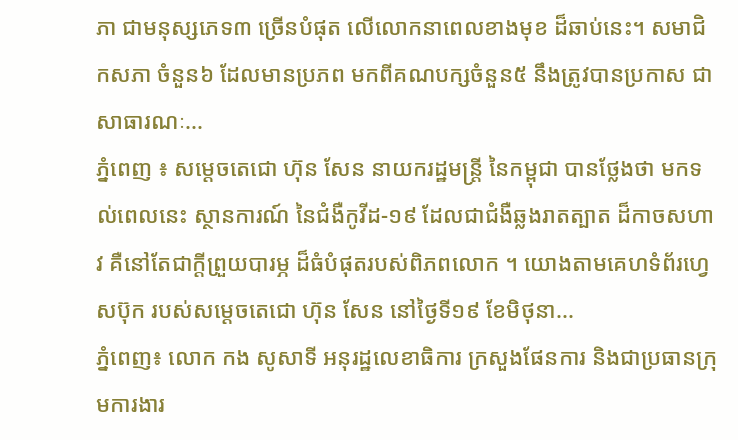ភា ជាមនុស្សភេទ៣ ច្រើនបំផុត លើលោកនាពេលខាងមុខ ដ៏ឆាប់នេះ។ សមាជិកសភា ចំនួន៦ ដែលមានប្រភព មកពីគណបក្សចំនួន៥ នឹងត្រូវបានប្រកាស ជាសាធារណៈ...
ភ្នំពេញ ៖ សម្ដេចតេជោ ហ៊ុន សែន នាយករដ្ឋមន្ដ្រី នៃកម្ពុជា បានថ្លែងថា មកទល់ពេលនេះ ស្ថានការណ៍ នៃជំងឺកូវីដ-១៩ ដែលជាជំងឺឆ្លងរាតត្បាត ដ៏កាចសហាវ គឺនៅតែជាក្តីព្រួយបារម្ភ ដ៏ធំបំផុតរបស់ពិភពលោក ។ យោងតាមគេហទំព័រហ្វេសប៊ុក របស់សម្ដេចតេជោ ហ៊ុន សែន នៅថ្ងៃទី១៩ ខែមិថុនា...
ភ្នំពេញ៖ លោក កង សូសាទី អនុរដ្ឋលេខាធិការ ក្រសួងផែនការ និងជាប្រធានក្រុមការងារ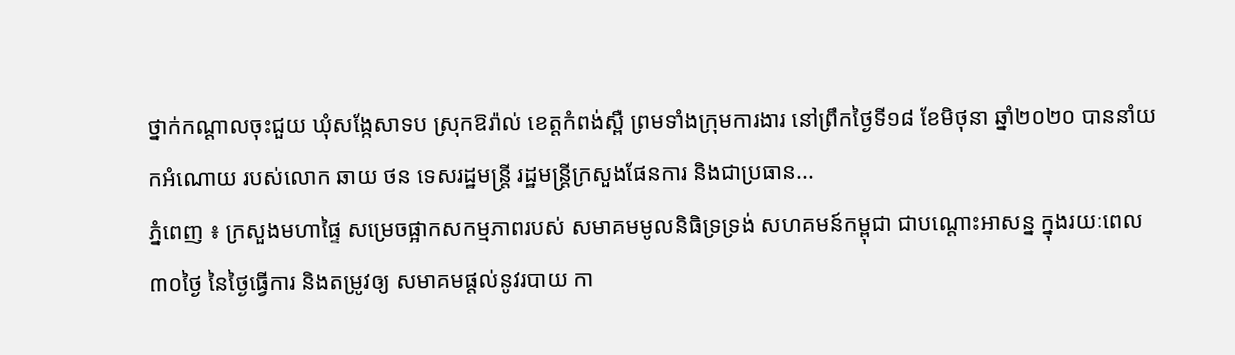ថ្នាក់កណ្តាលចុះជួយ ឃុំសង្កែសាទប ស្រុកឱរ៉ាល់ ខេត្តកំពង់ស្ពឺ ព្រមទាំងក្រុមការងារ នៅព្រឹកថ្ងៃទី១៨ ខែមិថុនា ឆ្នាំ២០២០ បាននាំយកអំណោយ របស់លោក ឆាយ ថន ទេសរដ្ឋមន្រ្តី រដ្ឋមន្រ្តីក្រសួងផែនការ និងជាប្រធាន...
ភ្នំពេញ ៖ ក្រសួងមហាផ្ទៃ សម្រេចផ្អាកសកម្មភាពរបស់ សមាគមមូលនិធិទ្រទ្រង់ សហគមន៍កម្ពុជា ជាបណ្ដោះអាសន្ន ក្នុងរយៈពេល៣០ថ្ងៃ នៃថ្ងៃធ្វើការ និងតម្រូវឲ្យ សមាគមផ្ដល់នូវរបាយ កា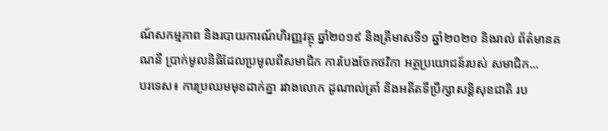ណ៍សកម្មភាព និងរបាយការណ៍ហិរញ្ញវត្ថុ ឆ្នាំ២០១៩ និងត្រីមាសទី១ ឆ្នាំ២០២០ និងរាល់ ព័ត៌មានគណនី ប្រាក់មូលនិធិដែលប្រមូលពីសមាជិក ការបែងចែកថវិកា អត្ថប្រយោជន៍របស់ សមាជិក...
បរទេស៖ ការប្រឈមមុខដាក់គ្នា រវាងលោក ដូណាល់ត្រាំ និងអតីតទីប្រឹក្សាសន្តិសុខជាតិ រប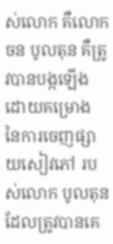ស់លោក គឺលោក ចន បូលតុន គឺត្រូវបានបង្កឡើងដោយគម្រោង នៃការចេញផ្សាយសៀវភៅ របស់លោក បូលតុន ដែលត្រូវបានគេ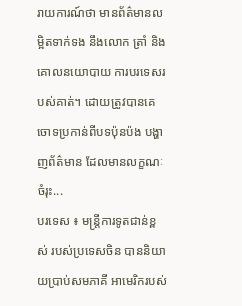រាយការណ៍ថា មានព័ត៌មានលម្អិតទាក់ទង នឹងលោក ត្រាំ និងគោលនយោបាយ ការបរទេសរបស់គាត់។ ដោយត្រូវបានគេចោទប្រកាន់ពីបទប៉ុនប៉ង បង្ហាញព័ត៌មាន ដែលមានលក្ខណៈចំរុះ...
បរទេស ៖ មន្ត្រីការទូតជាន់ខ្ពស់ របស់ប្រទេសចិន បាននិយាយប្រាប់សមភាគី អាមេរិករបស់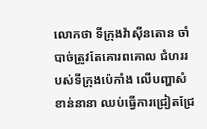លោកថា ទីក្រុងវ៉ាស៊ីនតោន ចាំបាច់ត្រូវតែគោរពគោល ជំហររបស់ទីក្រុងប៉េកាំង លើបញ្ហាសំខាន់នានា ឈប់ធ្វើការជ្រៀតជ្រែ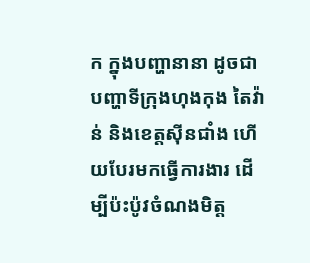ក ក្នុងបញ្ហានានា ដូចជាបញ្ហាទីក្រុងហុងកុង តៃវ៉ាន់ និងខេត្តស៊ីនជាំង ហើយបែរមកធ្វើការងារ ដើម្បីប៉ះប៉ូវចំណងមិត្ត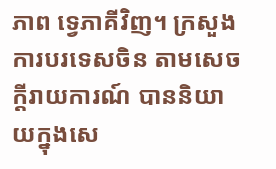ភាព ទ្វេភាគីវិញ។ ក្រសួងការបរទេសចិន តាមសេចក្តីរាយការណ៍ បាននិយាយក្នុងសេ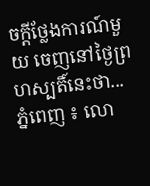ចក្តីថ្លែងការណ៍មួយ ចេញនៅថ្ងៃព្រហស្បតិ៍នេះថា...
ភ្នំពេញ ៖ លោ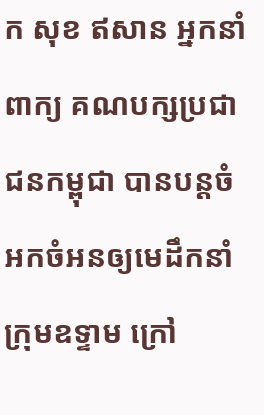ក សុខ ឥសាន អ្នកនាំពាក្យ គណបក្សប្រជាជនកម្ពុជា បានបន្ដចំអកចំអនឲ្យមេដឹកនាំក្រុមឧទ្ទាម ក្រៅ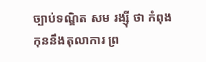ច្បាប់ទណ្ឌិត សម រង្ស៊ី ថា កំពុងកុននឹងតុលាការ ព្រ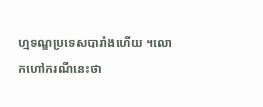ហ្មទណ្ឌប្រទេសបារាំងហើយ ។លោកហៅករណីនេះថា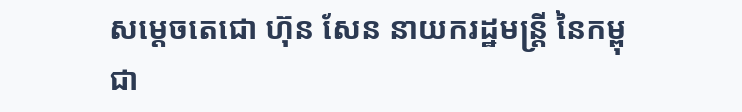សម្តេចតេជោ ហ៊ុន សែន នាយករដ្ឋមន្ដ្រី នៃកម្ពុជា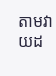តាមវាយដ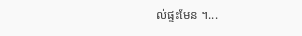ល់ផ្ទះមែន ។...